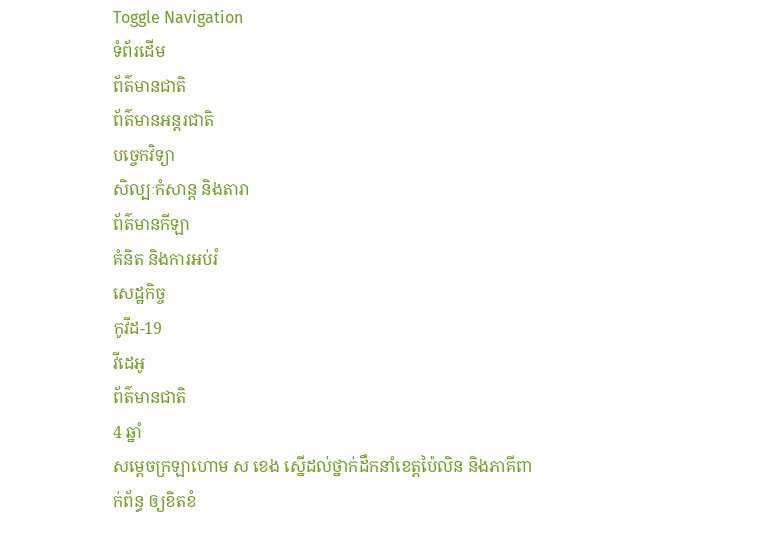Toggle Navigation
ទំព័រដើម
ព័ត៌មានជាតិ
ព័ត៌មានអន្តរជាតិ
បច្ចេកវិទ្យា
សិល្បៈកំសាន្ត និងតារា
ព័ត៌មានកីឡា
គំនិត និងការអប់រំ
សេដ្ឋកិច្ច
កូវីដ-19
វីដេអូ
ព័ត៌មានជាតិ
4 ឆ្នាំ
សម្ដេចក្រឡាហោម ស ខេង ស្នើដល់ថ្នាក់ដឹកនាំខេត្តប៉ៃលិន និងភាគីពាក់ព័ន្ធ ឲ្យខិតខំ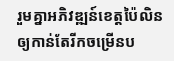រួមគ្នាអភិវឌ្ឍន៍ខេត្តប៉ៃលិនឲ្យកាន់តែរីកចម្រើនប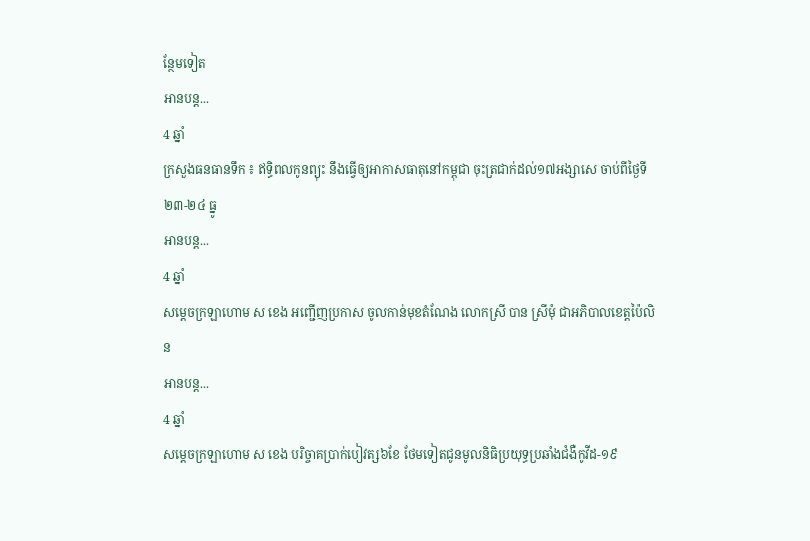ន្ថែមទៀត
អានបន្ត...
4 ឆ្នាំ
ក្រសួងធនធានទឹក ៖ ឥទ្ធិពលកូនព្យុះ នឹងធ្វើឲ្យអាកាសធាតុនៅកម្ពុជា ចុះត្រជាក់ដល់១៧អង្សាសេ ចាប់ពីថ្ងៃទី២៣-២៤ ធ្នូ
អានបន្ត...
4 ឆ្នាំ
សម្ដេចក្រឡាហោម ស ខេង អញ្ជើញប្រកាស ចូលកាន់មុខតំណែង លោកស្រី បាន ស្រីមុំ ជាអភិបាលខេត្តប៉ៃលិន
អានបន្ត...
4 ឆ្នាំ
សម្តេចក្រឡាហោម ស ខេង បរិច្ចាគប្រាក់បៀវត្ស៦ខែ ថែមទៀតជូនមូលនិធិប្រយុទ្ធប្រឆាំងជំងឺកូវីដ-១៩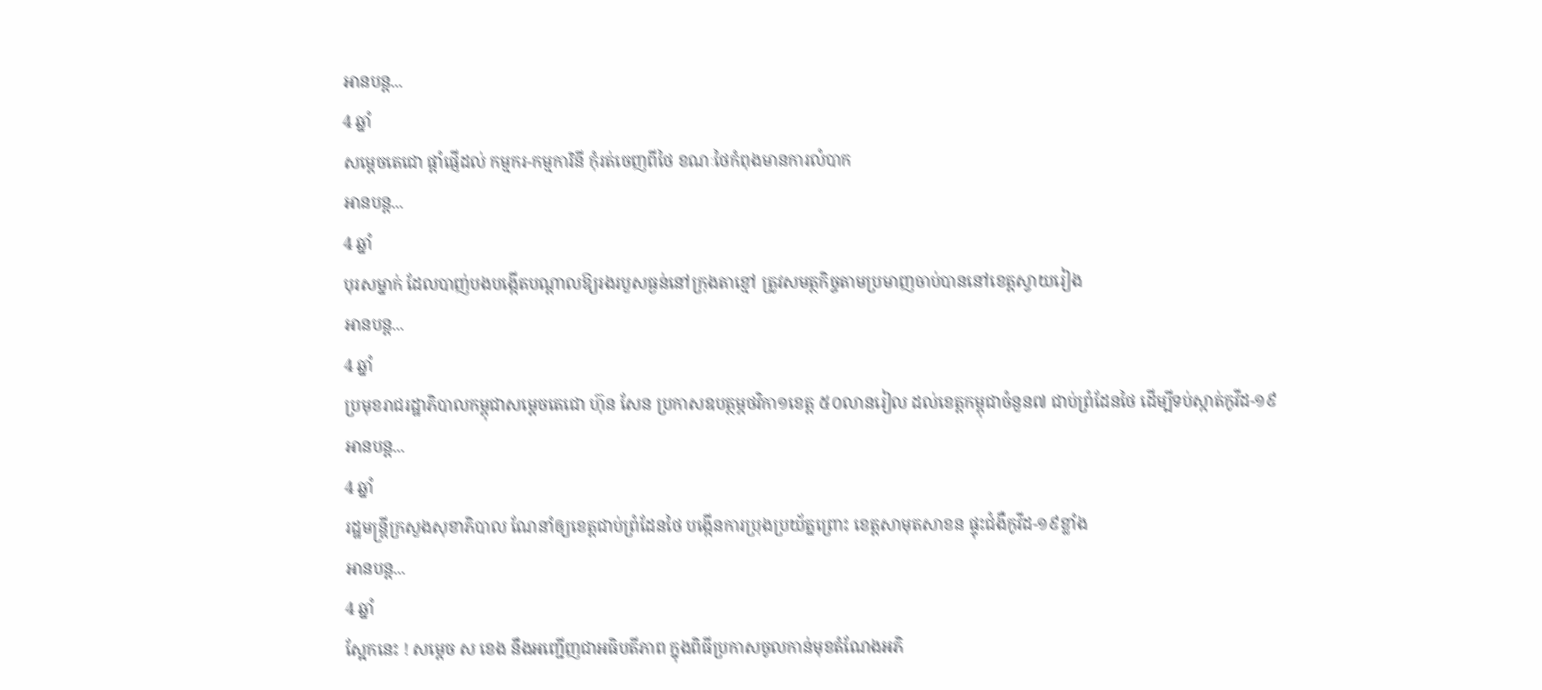អានបន្ត...
4 ឆ្នាំ
សម្ដេចតេជោ ផ្ដាំផ្ញើដល់ កម្មករ-កម្មការិនី កុំរត់ចេញពីថៃ ខណៈថៃកំពុងមានការលំបាក
អានបន្ត...
4 ឆ្នាំ
បុរសម្នាក់ ដែលបាញ់បងបង្កើតបណ្តាលឱ្យរងរបួសធ្ងន់នៅក្រុងតាខ្មៅ ត្រូវសមត្ថកិច្ចតាមប្រមាញចាប់បាននៅខេត្តស្វាយរៀង
អានបន្ត...
4 ឆ្នាំ
ប្រមុខរាជរដ្ឋាភិបាលកម្ពុជាសម្តេចតេជោ ហ៊ុន សែន ប្រកាសឧបត្ថម្ភថវិកា១ខេត្ត ៥០លានរៀល ដល់ខេត្តកម្ពុជាចំនួន៧ ជាប់ព្រំដែនថៃ ដើម្បីទប់ស្កាត់កូវីដ-១៩
អានបន្ត...
4 ឆ្នាំ
រដ្ឋមន្ដ្រីក្រសួងសុខាភិបាល ណែនាំឲ្យខេត្តជាប់ព្រំដែនថៃ បង្កេីនការប្រុងប្រយ័ត្នព្រោះ ខេត្តសាមុតសាខន ផ្ទុះជំងឺកូវីដ-១៩ខ្លាំង
អានបន្ត...
4 ឆ្នាំ
ស្អែកនេះ ! សម្តេច ស ខេង នឹងអញ្ជើញជាអធិបតីភាព ក្នុងពិធីប្រកាសចូលកាន់មុខតំណែងអភិ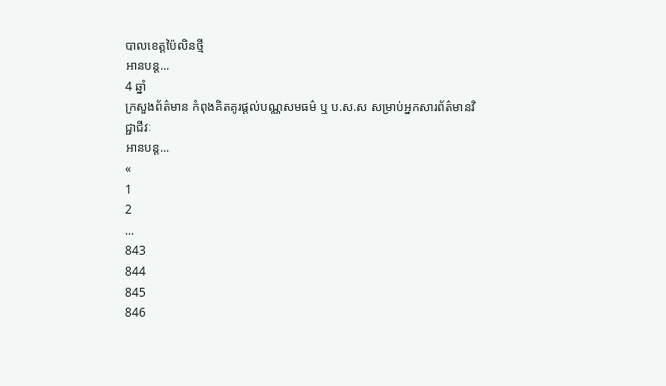បាលខេត្តប៉ៃលិនថ្មី
អានបន្ត...
4 ឆ្នាំ
ក្រសួងព័ត៌មាន កំពុងគិតគូរផ្តល់បណ្ណសមធម៌ ឬ ប.ស.ស សម្រាប់អ្នកសារព័ត៌មានវិជ្ជាជីវៈ
អានបន្ត...
«
1
2
...
843
844
845
846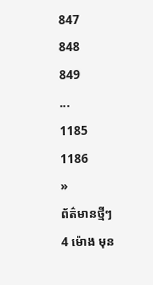847
848
849
...
1185
1186
»
ព័ត៌មានថ្មីៗ
4 ម៉ោង មុន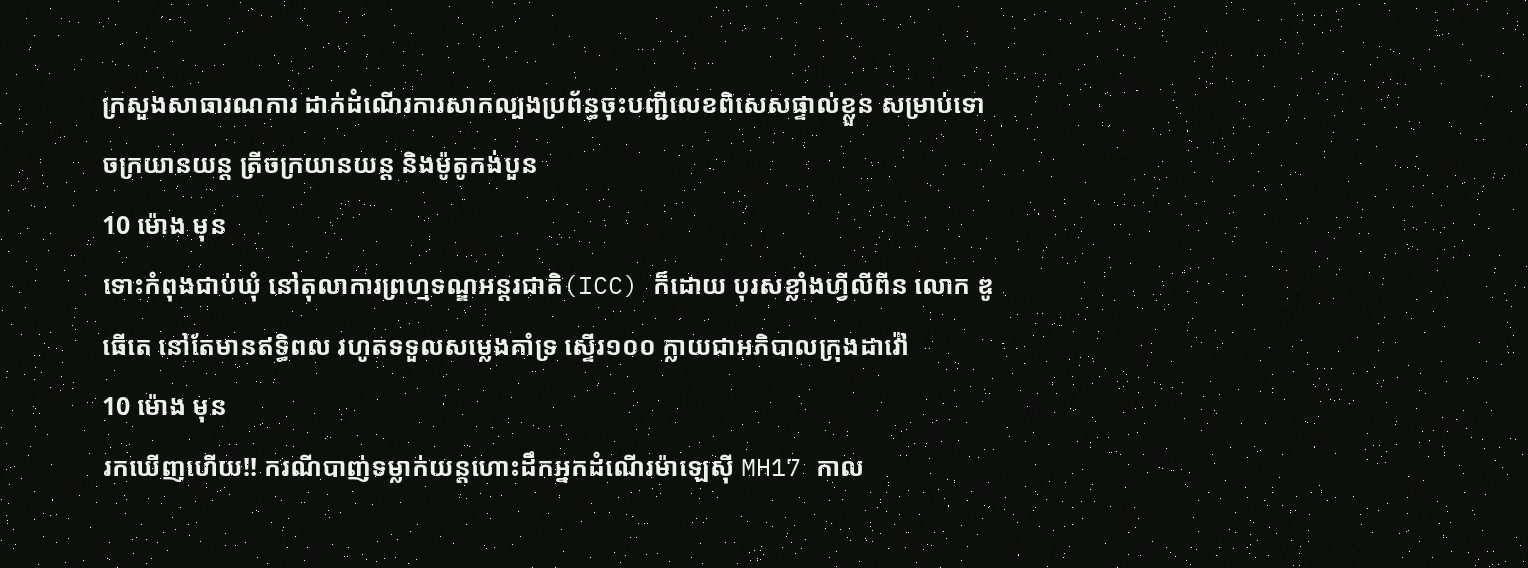ក្រសួងសាធារណការ ដាក់ដំណើរការសាកល្បងប្រព័ន្ធចុះបញ្ជីលេខពិសេសផ្ទាល់ខ្លួន សម្រាប់ទោចក្រយានយន្ត ត្រីចក្រយានយន្ត និងម៉ូតូកង់បួន
10 ម៉ោង មុន
ទោះកំពុងជាប់ឃុំ នៅតុលាការព្រហ្មទណ្ឌអន្តរជាតិ(ICC) ក៏ដោយ បុរសខ្លាំងហ្វីលីពីន លោក ឌូធើតេ នៅតែមានឥទ្ធិពល រហូតទទួលសម្លេងគាំទ្រ ស្ទើរ១០០ ក្លាយជាអភិបាលក្រុងដាវ៉ៅ
10 ម៉ោង មុន
រកឃើញហើយ!! ករណីបាញ់ទម្លាក់យន្តហោះដឹកអ្នកដំណើរម៉ាឡេស៊ី MH17 កាល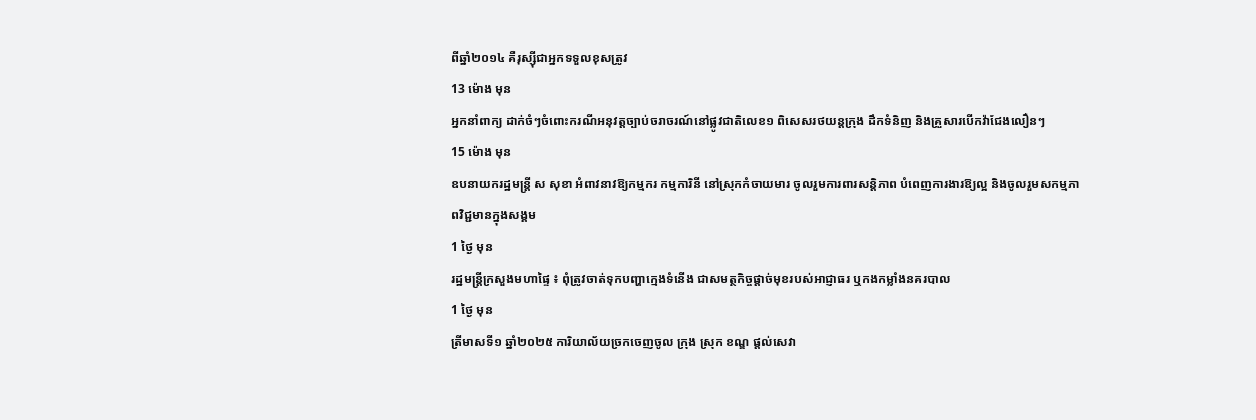ពីឆ្នាំ២០១៤ គឺរុស្ស៊ីជាអ្នកទទួលខុសត្រូវ
13 ម៉ោង មុន
អ្នកនាំពាក្យ ដាក់ចំៗចំពោះករណីអនុវត្តច្បាប់ចរាចរណ៍នៅផ្លូវជាតិលេខ១ ពិសេសរថយន្តក្រុង ដឹកទំនិញ និងគ្រួសារបើកវ៉ាជែងលឿនៗ
15 ម៉ោង មុន
ឧបនាយករដ្ឋមន្ត្រី ស សុខា អំពាវនាវឱ្យកម្មករ កម្មការិនី នៅស្រុកកំចាយមារ ចូលរួមការពារសន្តិភាព បំពេញការងារឱ្យល្អ និងចូលរួមសកម្មភាពវិជ្ជមានក្នុងសង្គម
1 ថ្ងៃ មុន
រដ្ឋមន្ត្រីក្រសួងមហាផ្ទៃ ៖ ពុំត្រូវចាត់ទុកបញ្ហាក្មេងទំនើង ជាសមត្ថកិច្ចផ្ដាច់មុខរបស់អាជ្ញាធរ ឬកងកម្លាំងនគរបាល
1 ថ្ងៃ មុន
ត្រីមាសទី១ ឆ្នាំ២០២៥ ការិយាល័យច្រកចេញចូល ក្រុង ស្រុក ខណ្ឌ ផ្តល់សេវា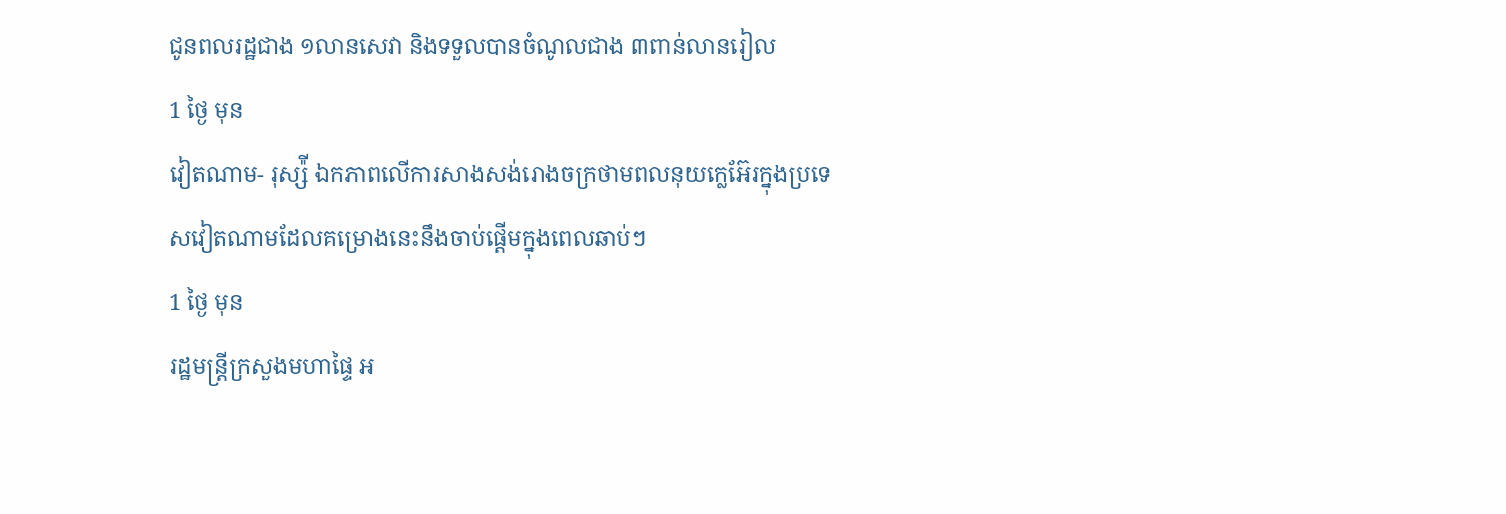ជូនពលរដ្ឋជាង ១លានសេវា និងទទួលបានចំណូលជាង ៣ពាន់លានរៀល
1 ថ្ងៃ មុន
វៀតណាម- រុស្ស៉ី ឯកភាពលើការសាងសង់រោងចក្រថាមពលនុយក្លេអ៊ែរក្នុងប្រទេសវៀតណាមដែលគម្រោងនេះនឹងចាប់ផ្តើមក្នុងពេលឆាប់ៗ
1 ថ្ងៃ មុន
រដ្ឋមន្ត្រីក្រសួងមហាផ្ទៃ អ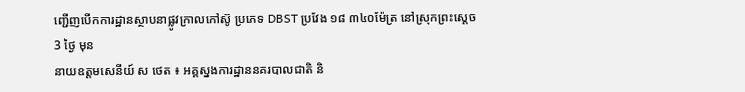ញ្ជើញបើកការដ្ឋានស្ថាបនាផ្លូវក្រាលកៅស៊ូ ប្រភេទ DBST ប្រវែង ១៨ ៣៤០ម៉ែត្រ នៅស្រុកព្រះស្តេច
3 ថ្ងៃ មុន
នាយឧត្តមសេនីយ៍ ស ថេត ៖ អគ្គស្នងការដ្ឋាននគរបាលជាតិ និ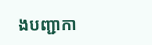ងបញ្ជាកា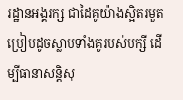រដ្ឋានអង្គរក្ស ជាដៃគូយ៉ាងស្អិតរមួត ប្រៀបដូចស្លាបទាំងគូរបស់បក្សី ដើម្បីធានាសន្ដិសុ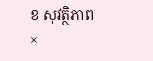ខ សុវត្ថិភាព
×